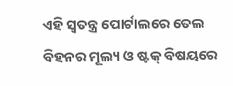ଏହି ସ୍ୱତନ୍ତ୍ର ପୋର୍ଟାଲରେ ତେଲ ବିହନର ମୂଲ୍ୟ ଓ ଷ୍ଟକ୍ ବିଷୟରେ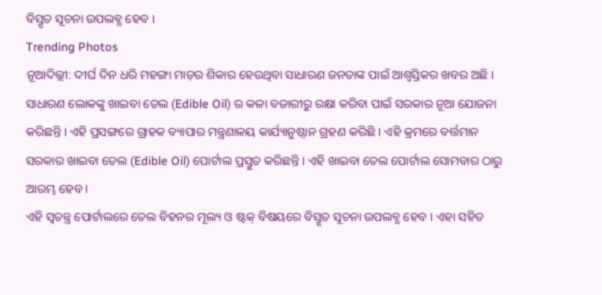ବିସ୍ତୃତ ସୂଚନା ଉପଲବ୍ଧ ହେବ ।
Trending Photos
ନୂଆଦିଲ୍ଲୀ: ଦୀର୍ଘ ଦିନ ଧରି ମହଙ୍ଗା ମାଡ଼ର ଶିକାର ହେଉଥିବା ସାଧାରଣ ଜନତାଙ୍କ ପାଇଁ ଆଶ୍ୱସ୍ତିକର ଖବର ଅଛି । ସାଧାରଣ ଲୋକଙ୍କୁ ଖାଇବା ତେଲ (Edible Oil) ର କଳା ବଜାରୀରୁ ରକ୍ଷା କରିବା ପାଇଁ ସରକାର ନୂଆ ଯୋଜନା କରିଛନ୍ତି । ଏହି ପ୍ରସଙ୍ଗରେ ଗ୍ରାହକ ବ୍ୟାପାର ମନ୍ତ୍ରଣାଳୟ କାର୍ଯ୍ୟାନୁଷ୍ଠାନ ଗ୍ରହଣ କରିଛି । ଏହି କ୍ରମରେ ବର୍ତ୍ତମାନ ସରକାର ଖାଇବା ତେଲ (Edible Oil) ପୋର୍ଟାଲ ପ୍ରସ୍ତୁତ କରିଛନ୍ତି । ଏହି ଖାଇବା ତେଲ ପୋର୍ଟାଲ ସୋମବାର ଠାରୁ ଆରମ୍ଭ ହେବ ।
ଏହି ସ୍ୱତନ୍ତ୍ର ପୋର୍ଟାଲରେ ତେଲ ବିହନର ମୂଲ୍ୟ ଓ ଷ୍ଟକ୍ ବିଷୟରେ ବିସ୍ତୃତ ସୂଚନା ଉପଲବ୍ଧ ହେବ । ଏହା ସହିତ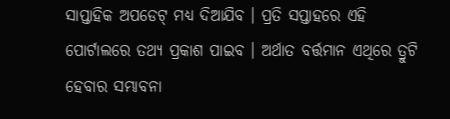ସାପ୍ତାହିକ ଅପଡେଟ୍ ମଧ୍ୟ ଦିଆଯିବ । ପ୍ରତି ସପ୍ତାହରେ ଏହି ପୋର୍ଟାଲରେ ତଥ୍ୟ ପ୍ରକାଶ ପାଇବ । ଅର୍ଥାତ ବର୍ତ୍ତମାନ ଏଥିରେ ତ୍ରୁଟି ହେବାର ସମ୍ଭାବନା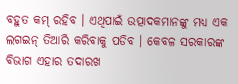ବହୁତ କମ୍ ରହିବ । ଏଥିପାଇଁ ଉତ୍ପାଦକମାନଙ୍କୁ ମଧ୍ୟ ଏକ ଲଗଇନ୍ ତିଆରି କରିବାକୁ ପଡିବ । କେବଳ ସରକାରଙ୍କ ବିଭାଗ ଏହାର ତଦାରଖ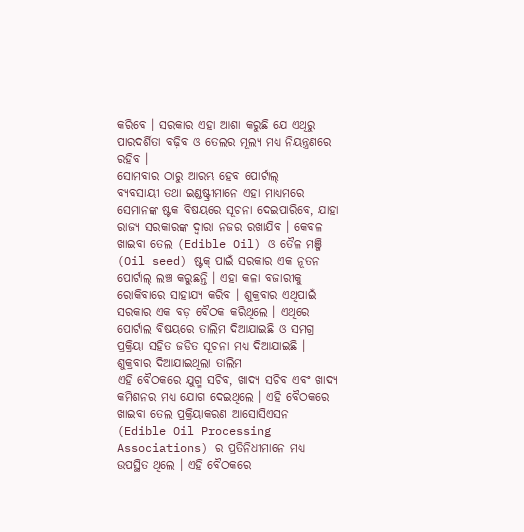କରିବେ । ସରକାର ଏହା ଆଶା କରୁଛି ଯେ ଏଥିରୁ ପାରଦର୍ଶିତା ବଢ଼ିବ ଓ ତେଲର ମୂଲ୍ୟ ମଧ୍ୟ ନିୟନ୍ତ୍ରଣରେ ରହିବ ।
ସୋମବାର ଠାରୁ ଆରମ୍ଭ ହେବ ପୋର୍ଟାଲ୍
ବ୍ୟବସାୟୀ ତଥା ଇଣ୍ଡଷ୍ଟ୍ରୀମାନେ ଏହା ମାଧ୍ୟମରେ ସେମାନଙ୍କ ଷ୍ଟକ ବିଷୟରେ ସୂଚନା ଦେଇପାରିବେ, ଯାହା ରାଜ୍ୟ ସରକାରଙ୍କ ଦ୍ୱାରା ନଜର ରଖାଯିବ । କେବଳ ଖାଇବା ତେଲ (Edible Oil) ଓ ତୈଳ ମଞ୍ଜି (Oil seed) ଷ୍ଟକ୍ ପାଇଁ ସରକାର ଏକ ନୂତନ ପୋର୍ଟାଲ୍ ଲଞ୍ଚ କରୁଛନ୍ତି । ଏହା କଳା ବଜାରୀକୁ ରୋକିବାରେ ସାହାଯ୍ୟ କରିବ । ଶୁକ୍ରବାର ଏଥିପାଇଁ ସରକାର ଏକ ବଡ଼ ବୈଠକ କରିଥିଲେ । ଏଥିରେ ପୋର୍ଟାଲ ବିଷୟରେ ତାଲିମ ଦିଆଯାଇଛି ଓ ସମଗ୍ର ପ୍ରକ୍ରିୟା ସହିତ ଜଡିତ ସୂଚନା ମଧ୍ୟ ଦିଆଯାଇଛି ।
ଶୁକ୍ରବାର ଦିଆଯାଇଥିଲା ତାଲିମ
ଏହି ବୈଠକରେ ଯୁଗ୍ମ ସଚିବ, ଖାଦ୍ୟ ସଚିବ ଏବଂ ଖାଦ୍ୟ କମିଶନର ମଧ୍ୟ ଯୋଗ ଦେଇଥିଲେ । ଏହି ବୈଠକରେ ଖାଇବା ତେଲ ପ୍ରକ୍ରିୟାକରଣ ଆସୋସିଏସନ (Edible Oil Processing Associations) ର ପ୍ରତିନିଧୀମାନେ ମଧ୍ୟ ଉପସ୍ଥିତ ଥିଲେ । ଏହି ବୈଠକରେ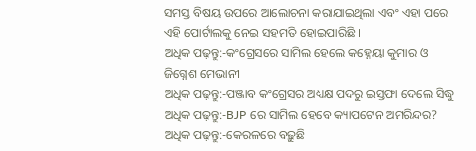ସମସ୍ତ ବିଷୟ ଉପରେ ଆଲୋଚନା କରାଯାଇଥିଲା ଏବଂ ଏହା ପରେ ଏହି ପୋର୍ଟାଲକୁ ନେଇ ସହମତି ହୋଇପାରିଛି ।
ଅଧିକ ପଢ଼ନ୍ତୁ:-କଂଗ୍ରେସରେ ସାମିଲ ହେଲେ କହ୍ନେୟା କୁମାର ଓ ଜିଗ୍ନେଶ ମେଭାନୀ
ଅଧିକ ପଢ଼ନ୍ତୁ:-ପଞ୍ଜାବ କଂଗ୍ରେସର ଅଧ୍ୟକ୍ଷ ପଦରୁ ଇସ୍ତଫା ଦେଲେ ସିଦ୍ଧୁ
ଅଧିକ ପଢ଼ନ୍ତୁ:-BJP ରେ ସାମିଲ ହେବେ କ୍ୟାପଟେନ ଅମରିନ୍ଦର?
ଅଧିକ ପଢ଼ନ୍ତୁ:-କେରଳରେ ବଢ଼ୁଛି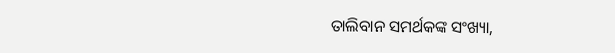ତାଲିବାନ ସମର୍ଥକଙ୍କ ସଂଖ୍ୟା,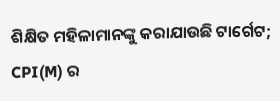ଶିକ୍ଷିତ ମହିଳାମାନଙ୍କୁ କରାଯାଉଛି ଟାର୍ଗେଟ; CPI(M) ର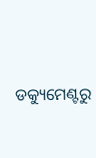ଡକ୍ୟୁମେଣ୍ଟରୁ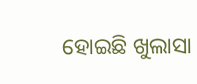ହୋଇଛି ଖୁଲାସା